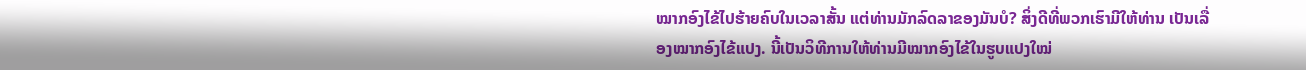ໝາກອົງໄຂ້ໄປຮ້າຍຄົບໃນເວລາສັ້ນ ແຕ່ທ່ານມັກລົດລາຂອງມັນບໍ? ສິ່ງດີທີ່ພວກເຮົາມີໃຫ້ທ່ານ ເປັນເລື່ອງໝາກອົງໄຂ້ແປງ. ນີ້ເປັນວິທີການໃຫ້ທ່ານມີໝາກອົງໄຂ້ໃນຮູບແປງໃໝ່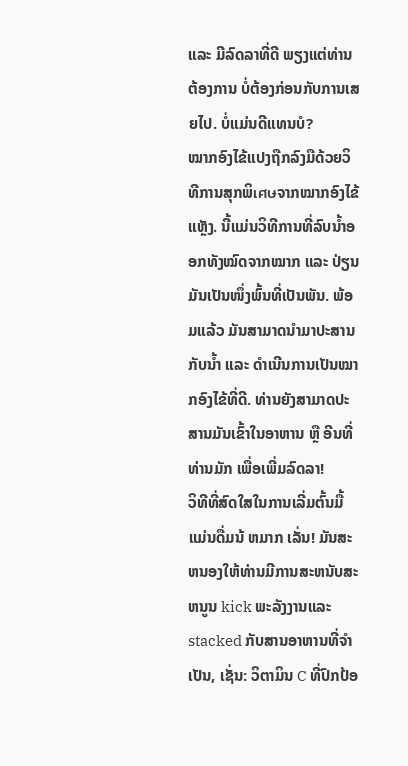ແລະ ມີລົດລາທີ່ດີ ພຽງແຕ່ທ່ານຕ້ອງການ ບໍ່ຕ້ອງກ່ອນກັບການເສຍໄປ. ບໍ່ແມ່ນດີແທນບໍ?
ໝາກອົງໄຂ້ແປງຖືກລົງມືດ້ວຍວິທີການສຸກພິเศษຈາກໝາກອົງໄຂ້ແຫຼັງ. ນີ້ແມ່ນວິທີການທີ່ລົບນ້ຳອອກທັງໝົດຈາກໝາກ ແລະ ປ່ຽນມັນເປັນໜຶ່ງພົ້ນທີ່ເປັນພັນ. ພ້ອມແລ້ວ ມັນສາມາດນຳມາປະສານກັບນ້ຳ ແລະ ດຳເນີນການເປັນໝາກອົງໄຂ້ທີ່ດີ. ທ່ານຍັງສາມາດປະສານມັນເຂົ້າໃນອາຫານ ຫຼື ອີນທີ່ທ່ານມັກ ເພື່ອເພີ່ມລົດລາ!
ວິທີທີ່ສົດໃສໃນການເລີ່ມຕົ້ນມື້ແມ່ນດື່ມນ້ ຫມາກ ເລັ່ນ! ມັນສະຫນອງໃຫ້ທ່ານມີການສະຫນັບສະຫນູນ kick ພະລັງງານແລະ stacked ກັບສານອາຫານທີ່ຈໍາເປັນ, ເຊັ່ນ: ວິຕາມິນ C ທີ່ປົກປ້ອ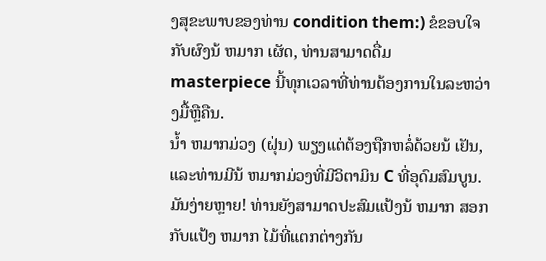ງສຸຂະພາບຂອງທ່ານ condition them:) ຂໍຂອບໃຈກັບຜົງນ້ ຫມາກ ເຜັດ, ທ່ານສາມາດດື່ມ masterpiece ນີ້ທຸກເວລາທີ່ທ່ານຕ້ອງການໃນລະຫວ່າງມື້ຫຼືຄືນ.
ນ້ຳ ຫມາກມ່ວງ (ຝຸ່ນ) ພຽງແຕ່ຕ້ອງຖືກຫລໍ່ດ້ວຍນ້ ເຢັນ, ແລະທ່ານມີນ້ ຫມາກມ່ວງທີ່ມີວິຕາມິນ C ທີ່ອຸດົມສົມບູນ. ມັນງ່າຍຫຼາຍ! ທ່ານຍັງສາມາດປະສົມແປ້ງນ້ ຫມາກ ສອກກັບແປ້ງ ຫມາກ ໄມ້ທີ່ແຕກຕ່າງກັນ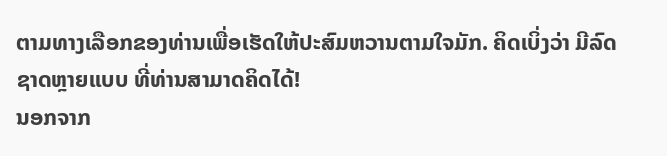ຕາມທາງເລືອກຂອງທ່ານເພື່ອເຮັດໃຫ້ປະສົມຫວານຕາມໃຈມັກ. ຄິດເບິ່ງວ່າ ມີລົດຊາດຫຼາຍແບບ ທີ່ທ່ານສາມາດຄິດໄດ້!
ນອກຈາກ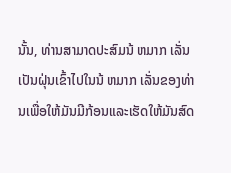ນັ້ນ, ທ່ານສາມາດປະສົມນ້ ຫມາກ ເລັ່ນເປັນຝຸ່ນເຂົ້າໄປໃນນ້ ຫມາກ ເລັ່ນຂອງທ່ານເພື່ອໃຫ້ມັນມີກ້ອນແລະເຮັດໃຫ້ມັນສົດ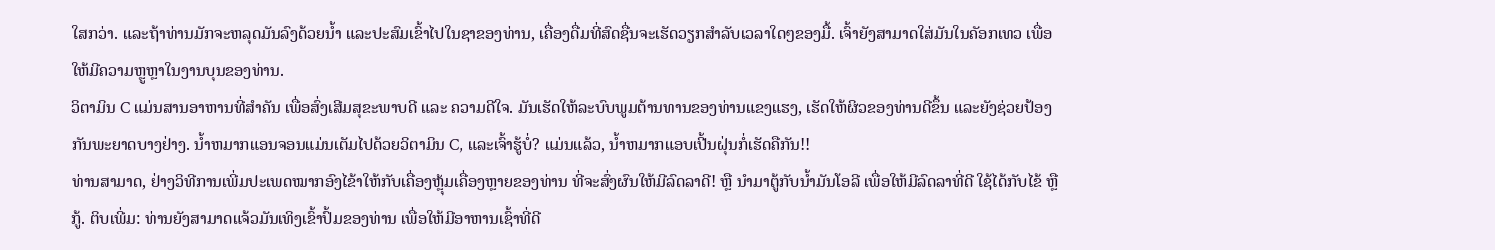ໃສກວ່າ. ແລະຖ້າທ່ານມັກຈະຫລຸດມັນລົງດ້ວຍນ້ຳ ແລະປະສົມເຂົ້າໄປໃນຊາຂອງທ່ານ, ເຄື່ອງດື່ມທີ່ສົດຊື່ນຈະເຮັດວຽກສໍາລັບເວລາໃດໆຂອງມື້. ເຈົ້າຍັງສາມາດໃສ່ມັນໃນຄັອກເທວ ເພື່ອໃຫ້ມີຄວາມຫຼູຫຼາໃນງານບຸນຂອງທ່ານ.
ວິຕາມິນ C ແມ່ນສານອາຫານທີ່ສໍາຄັນ ເພື່ອສົ່ງເສີມສຸຂະພາບດີ ແລະ ຄວາມດີໃຈ. ມັນເຮັດໃຫ້ລະບົບພູມຕ້ານທານຂອງທ່ານແຂງແຮງ, ເຮັດໃຫ້ຜິວຂອງທ່ານດີຂຶ້ນ ແລະຍັງຊ່ວຍປ້ອງກັນພະຍາດບາງຢ່າງ. ນໍ້າຫມາກແອນຈອນແມ່ນເຕັມໄປດ້ວຍວິຕາມິນ C, ແລະເຈົ້າຮູ້ບໍ່? ແມ່ນແລ້ວ, ນໍ້າຫມາກແອບເປີ້ນຝຸ່ນກໍ່ເຮັດຄືກັນ!!
ທ່ານສາມາດ, ຢ່າງວິທີການເພີ່ມປະເພດໝາກອົງໄຂ້າໃຫ້ກັບເຄື່ອງຫຼຸ້ມເຄື່ອງຫຼາຍຂອງທ່ານ ທີ່ຈະສົ່ງຜົນໃຫ້ມີລົດລາດີ! ຫຼື ນຳມາຕູ້ກັບນ້ຳມັນໂອລີ ເພື່ອໃຫ້ມີລົດລາທີ່ດີ ໃຊ້ໄດ້ກັບໄຂ້ ຫຼື ກູ້. ຕິບເພີ່ມ: ທ່ານຍັງສາມາດແຈ້ວມັນເທິງເຂົ້າປົ້ມຂອງທ່ານ ເພື່ອໃຫ້ມີອາຫານເຊົ້າທີ່ດີ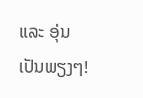ແລະ ອຸ່ນເປັນພຽງໆ!